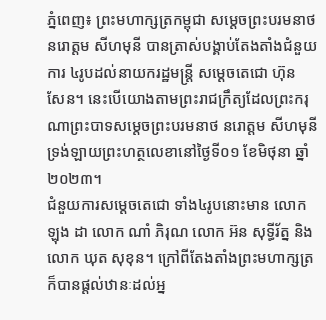ភ្នំពេញ៖ ព្រះមហាក្សត្រកម្ពុជា សម្ដេចព្រះបរមនាថ នរោត្តម សីហមុនី បានត្រាស់បង្គាប់តែងតាំងជំនួយការ ៤រូបដល់នាយករដ្ឋមន្ត្រី សម្ដេចតេជោ ហ៊ុន សែន។ នេះបើយោងតាមព្រះរាជក្រឹត្យដែលព្រះករុណាព្រះបាទសម្តេចព្រះបរមនាថ នរោត្តម សីហមុនី ទ្រង់ឡាយព្រះហត្ថលេខានៅថ្ងៃទី០១ ខែមិថុនា ឆ្នាំ២០២៣។
ជំនួយការសម្តេចតេជោ ទាំង៤រូបនោះមាន លោក ឡុង ដា លោក ណាំ ភិរុណ លោក អ៊ន សុទ្ធីរ័ត្ន និងលោក ឃុត សុខុន។ ក្រៅពីតែងតាំងព្រះមហាក្សត្រក៏បានផ្ដល់ឋានៈដល់អ្ន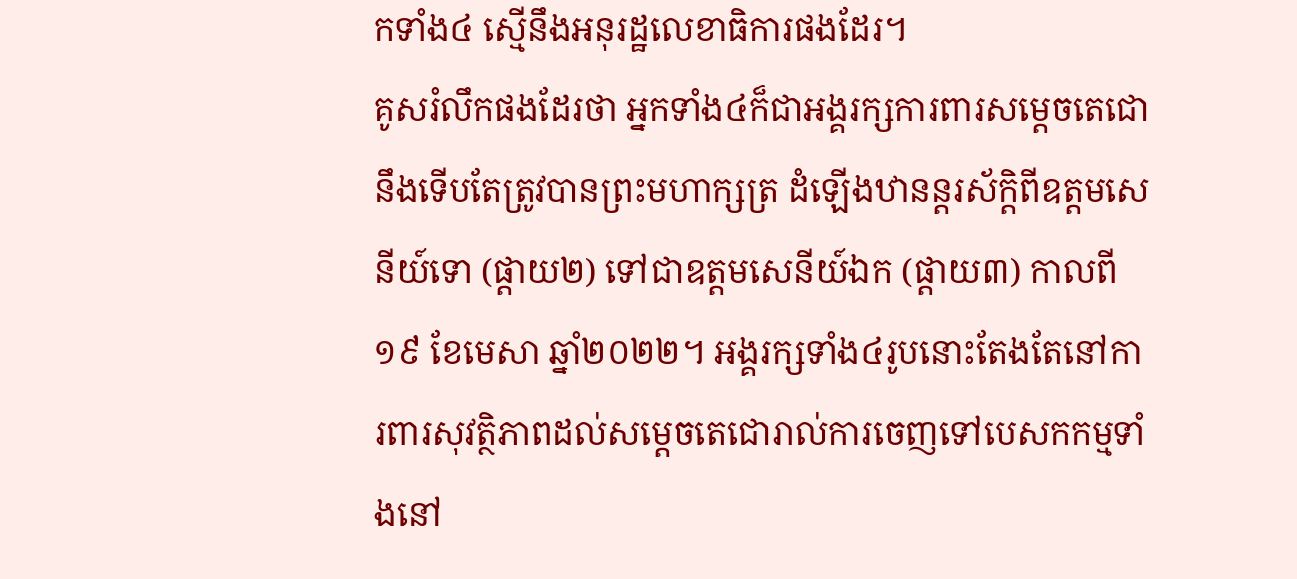កទាំង៤ ស្មើនឹងអនុរដ្ឋលេខាធិការផងដែរ។
គូសរំលឹកផងដែរថា អ្នកទាំង៤ក៏ជាអង្គរក្សការពារសម្តេចតេជោ នឹងទើបតែត្រូវបានព្រះមហាក្សត្រ ដំឡើងឋានន្តរស័ក្តិពីឧត្តមសេនីយ៍ទោ (ផ្តាយ២) ទៅជាឧត្តមសេនីយ៍ឯក (ផ្តាយ៣) កាលពី១៩ ខែមេសា ឆ្នាំ២០២២។ អង្គរក្សទាំង៤រូបនោះតែងតែនៅការពារសុវត្ថិភាពដល់សម្តេចតេជោរាល់ការចេញទៅបេសកកម្មទាំងនៅ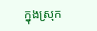ក្នុងស្រុក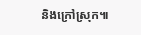និងក្រៅស្រុក៕